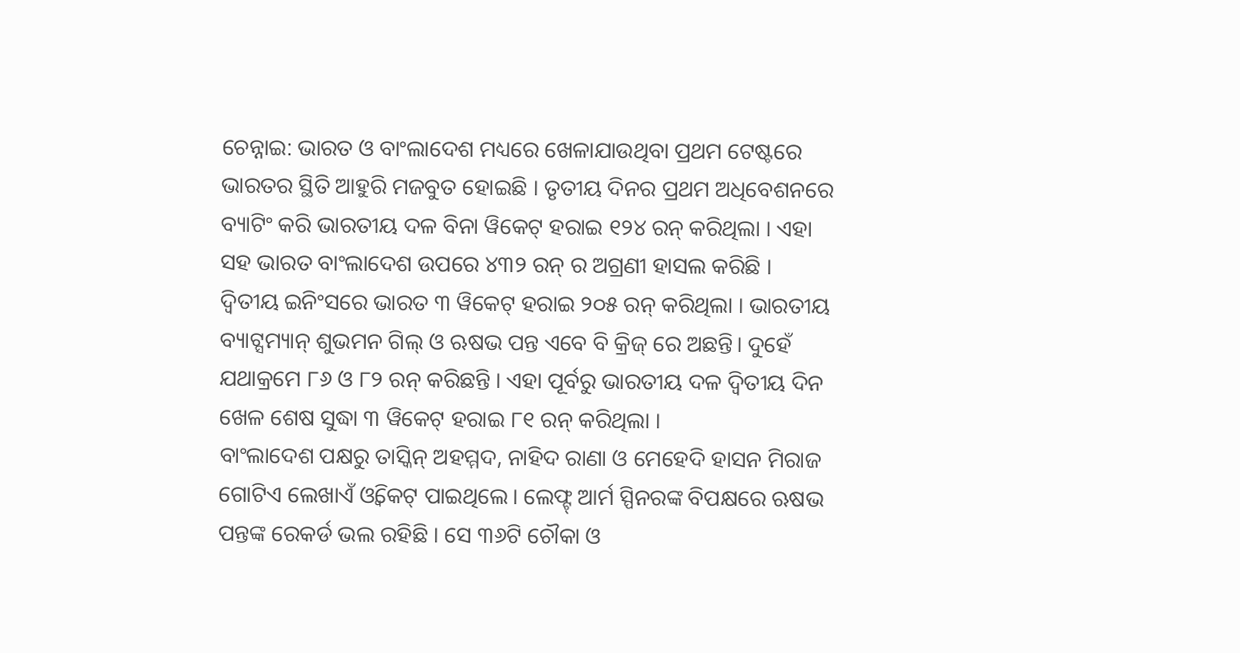ଚେନ୍ନାଇ: ଭାରତ ଓ ବାଂଲାଦେଶ ମଧ୍ୟରେ ଖେଳାଯାଉଥିବା ପ୍ରଥମ ଟେଷ୍ଟରେ ଭାରତର ସ୍ଥିତି ଆହୁରି ମଜବୁତ ହୋଇଛି । ତୃତୀୟ ଦିନର ପ୍ରଥମ ଅଧିବେଶନରେ ବ୍ୟାଟିଂ କରି ଭାରତୀୟ ଦଳ ବିନା ୱିକେଟ୍ ହରାଇ ୧୨୪ ରନ୍ କରିଥିଲା । ଏହା ସହ ଭାରତ ବାଂଲାଦେଶ ଉପରେ ୪୩୨ ରନ୍ ର ଅଗ୍ରଣୀ ହାସଲ କରିଛି ।
ଦ୍ୱିତୀୟ ଇନିଂସରେ ଭାରତ ୩ ୱିକେଟ୍ ହରାଇ ୨୦୫ ରନ୍ କରିଥିଲା । ଭାରତୀୟ ବ୍ୟାଟ୍ସମ୍ୟାନ୍ ଶୁଭମନ ଗିଲ୍ ଓ ଋଷଭ ପନ୍ତ ଏବେ ବି କ୍ରିଜ୍ ରେ ଅଛନ୍ତି। ଦୁହେଁ ଯଥାକ୍ରମେ ୮୬ ଓ ୮୨ ରନ୍ କରିଛନ୍ତି । ଏହା ପୂର୍ବରୁ ଭାରତୀୟ ଦଳ ଦ୍ବିତୀୟ ଦିନ ଖେଳ ଶେଷ ସୁଦ୍ଧା ୩ ୱିକେଟ୍ ହରାଇ ୮୧ ରନ୍ କରିଥିଲା ।
ବାଂଲାଦେଶ ପକ୍ଷରୁ ତାସ୍କିନ୍ ଅହମ୍ମଦ, ନାହିଦ ରାଣା ଓ ମେହେଦି ହାସନ ମିରାଜ ଗୋଟିଏ ଲେଖାଏଁ ଓ୍ଵିକେଟ୍ ପାଇଥିଲେ। ଲେଫ୍ଟ୍ ଆର୍ମ ସ୍ପିନରଙ୍କ ବିପକ୍ଷରେ ଋଷଭ ପନ୍ତଙ୍କ ରେକର୍ଡ ଭଲ ରହିଛି । ସେ ୩୬ଟି ଚୌକା ଓ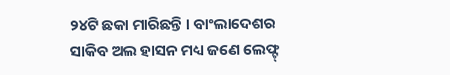୨୪ଟି ଛକା ମାରିଛନ୍ତି । ବାଂଲାଦେଶର ସାକିବ ଅଲ ହାସନ ମଧ୍ୟ ଜଣେ ଲେଫ୍ଟ୍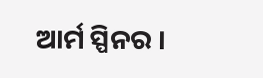ଆର୍ମ ସ୍ପିନର ।